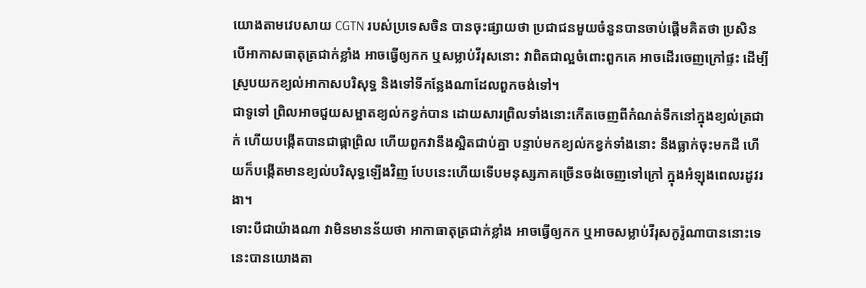យោងតាមវេបសាយ CGTN របស់ប្រទេសចិន បានចុះផ្សាយថា ប្រជាជនមួយចំនួនបានចាប់ផ្តើមគិតថា ប្រសិនបើអាកាសធាតុត្រជាក់ខ្លាំង អាចធ្វើឲ្យកក ឬសម្លាប់វីរុសនោះ វាពិតជាល្អចំពោះពួកគេ អាចដើរចេញក្រៅផ្ទះ ដើម្បីស្រូបយកខ្យល់អាកាសបរិសុទ្ធ និងទៅទីកន្លែងណាដែលពួកចង់ទៅ។
ជាទូទៅ ព្រិលអាចជួយសម្អាតខ្យល់កខ្វក់បាន ដោយសារព្រិលទាំងនោះកើតចេញពីកំណត់ទឹកនៅក្នុងខ្យល់ត្រជាក់ ហើយបង្កើតបានជាផ្កាព្រិល ហើយពួកវានឹងស្អិតជាប់គ្នា បន្ទាប់មកខ្យល់កខ្វក់ទាំងនោះ នឹងធ្លាក់ចុះមកដី ហើយក៏បង្កើតមានខ្យល់បរិសុទ្ធឡើងវិញ បែបនេះហើយទើបមនុស្សភាគច្រើនចង់ចេញទៅក្រៅ ក្នុងអំឡុងពេលរដូវរងា។
ទោះបីជាយ៉ាងណា វាមិនមានន័យថា អាកាធាតុត្រជាក់ខ្លាំង អាចធ្វើឲ្យកក ឬអាចសម្លាប់វីរុសកូរ៉ូណាបាននោះទេ នេះបានយោងតា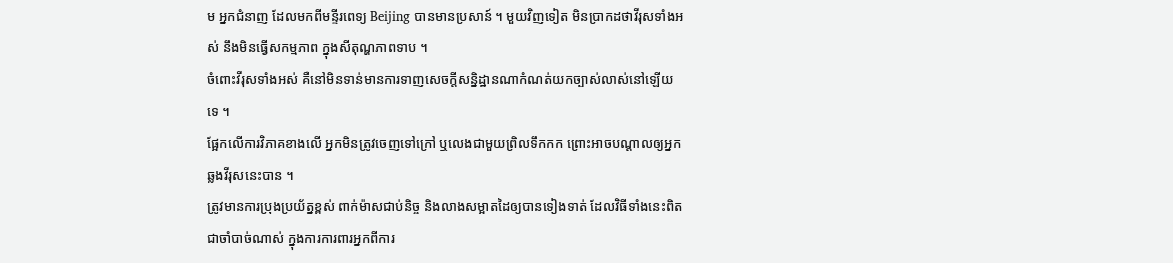ម អ្នកជំនាញ ដែលមកពីមន្ទីរពេទ្យ Beijing បានមានប្រសាន៍ ។ មួយវិញទៀត មិនប្រាកដថាវីរុសទាំងអស់ នឹងមិនធ្វើសកម្មភាព ក្នុងសីតុណ្ហភាពទាប ។
ចំពោះវីរុសទាំងអស់ គឺនៅមិនទាន់មានការទាញសេចក្តីសន្និដ្ឋានណាកំណត់យកច្បាស់លាស់នៅឡើយទេ ។
ផ្អែកលើការវិភាគខាងលើ អ្នកមិនត្រូវចេញទៅក្រៅ ឬលេងជាមួយព្រិលទឹកកក ព្រោះអាចបណ្តាលឲ្យអ្នកឆ្លងវីរុសនេះបាន ។
ត្រូវមានការប្រុងប្រយ័ត្នខ្ពស់ ពាក់ម៉ាសជាប់និច្ច និងលាងសម្អាតដៃឲ្យបានទៀងទាត់ ដែលវិធីទាំងនេះពិតជាចាំបាច់ណាស់ ក្នុងការការពារអ្នកពីការ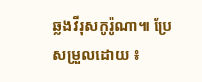ឆ្លងវីរុសកូរ៉ូណា៕ ប្រែសម្រួលដោយ ៖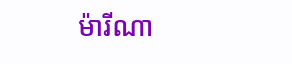ម៉ារីណា